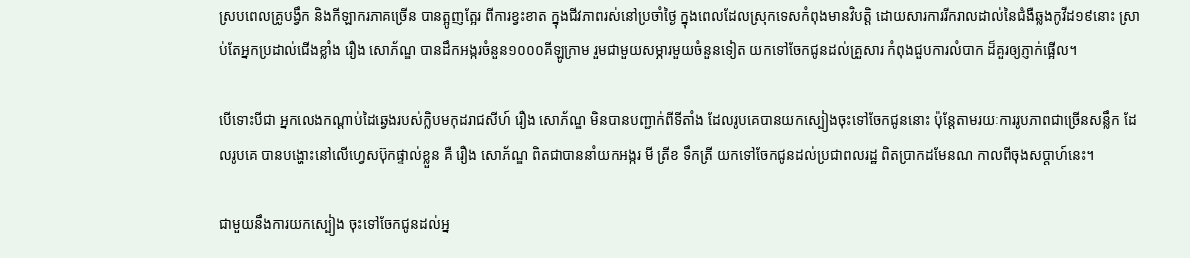ស្របពេលគ្រូបង្វឹក និងកីឡាករភាគច្រើន បានត្អូញត្អែរ ពីការខ្វះខាត ក្នុងជីវភាពរស់នៅប្រចាំថ្ងៃ ក្នុងពេលដែលស្រុកទេសកំពុងមានវិបត្តិ ដោយសារការរីករាលដាល់នៃជំងឺឆ្លងកូវីដ១៩នោះ ស្រាប់តែអ្នកប្រដាល់ជើងខ្លាំង រឿង សោភ័ណ្ឌ បានដឹកអង្ករចំនួន១០០០គីឡូក្រាម រួមជាមួយសម្ភារមួយចំនួនទៀត យកទៅចែកជូនដល់គ្រួសារ កំពុងជួបការលំបាក ដ៏គួរឲ្យភ្ញាក់ផ្អើល។

បើទោះបីជា អ្នកលេងកណ្តាប់ដៃឆ្វេងរបស់ក្លិបមកុដរាជសីហ៍ រឿង សោភ័ណ្ឌ មិនបានបញ្ជាក់ពីទីតាំង ដែលរូបគេបានយកស្បៀងចុះទៅចែកជូននោះ ប៉ុន្តែតាមរយៈការរូបភាពជាច្រើនសន្លឹក ដែលរូបគេ បានបង្ហោះនៅលើហ្វេសប៊ុកផ្ទាល់ខ្លួន គឺ រឿង សោភ័ណ្ឌ ពិតជាបាននាំយកអង្ករ មី ត្រីខ ទឹកត្រី យកទៅចែកជូនដល់ប្រជាពលរដ្ឋ ពិតប្រាកដមែនណ កាលពីចុងសប្តាហ៍នេះ។

ជាមួយនឹងការយកស្បៀង ចុះទៅចែកជូនដល់អ្ន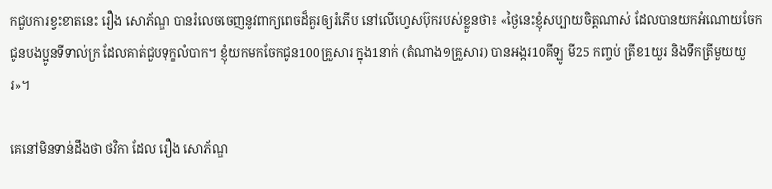កជួបការខ្វះខាតនេះ រឿង សោភ័ណ្ឌ បានរំលេចចេញនូវពាក្យពេចដ៏គួរឲ្យរំភើប នៅលើហ្វេសប៊ុករបស់ខ្លួនថា៖ «ថ្ងៃនេះខ្ញុំសប្បាយចិត្តណាស់ ដែលបានយកអំណោយចែកជូនបងប្អូនទីទាល់ក្រ ដែលគាត់ជួបទុក្ខលំបាក។ ខ្ញុំយកមកចែកជូន100គ្រួសារ ក្នុង1នាក់ (តំណាង១គ្រួសារ) បានអង្ករ10គីឡូ មី25 កញ្ចប់ ត្រីខ1យួរ និងទឹកត្រីមួយយួរ»។

គេនៅមិនទាន់ដឹងថា ថវិកា ដែល រឿង សោភ័ណ្ឌ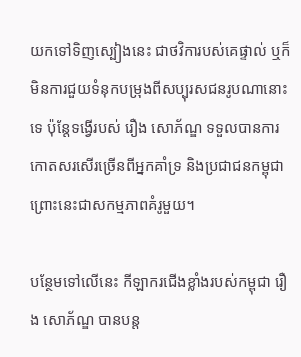យកទៅទិញស្បៀងនេះ ជាថវិការបស់គេផ្ទាល់ ឬក៏មិនការជួយទំនុកបម្រុងពីសប្បុរសជនរូបណានោះទេ ប៉ុន្តែទង្វើរបស់ រឿង សោភ័ណ្ឌ ទទួលបានការកោតសរសើរច្រើនពីអ្នកគាំទ្រ និងប្រជាជនកម្ពុជា ព្រោះនេះជាសកម្មភាពគំរូមួយ។

បន្ថែមទៅលើនេះ កីឡាករជើងខ្លាំងរបស់កម្ពុជា រឿង សោភ័ណ្ឌ បានបន្ត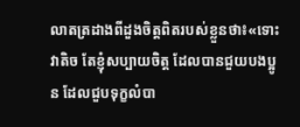លាតត្រដាងពីដួងចិត្តពិតរបស់ខ្លួនថា៖«ទោះវាតិច តែខ្ញុំសប្បាយចិត្ត ដែលបានជួយបងប្អូន ដែលជួបទុក្ខលំបា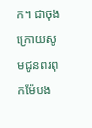ក។ ជាចុងក្រោយសូមជូនពរពុកម៉ែបង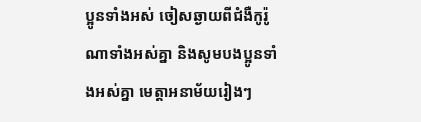ប្អូនទាំងអស់ ចៀសឆ្ងាយពីជំងឺកូរ៉ូណាទាំងអស់គ្នា និងសូមបងប្អូនទាំងអស់គ្នា មេត្តាអនាម័យរៀងៗ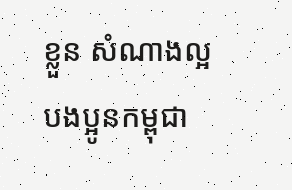ខ្លួន សំណាងល្អ បងប្អូនកម្ពុជា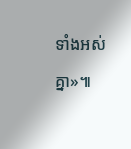ទាំងអស់គ្នា»៕